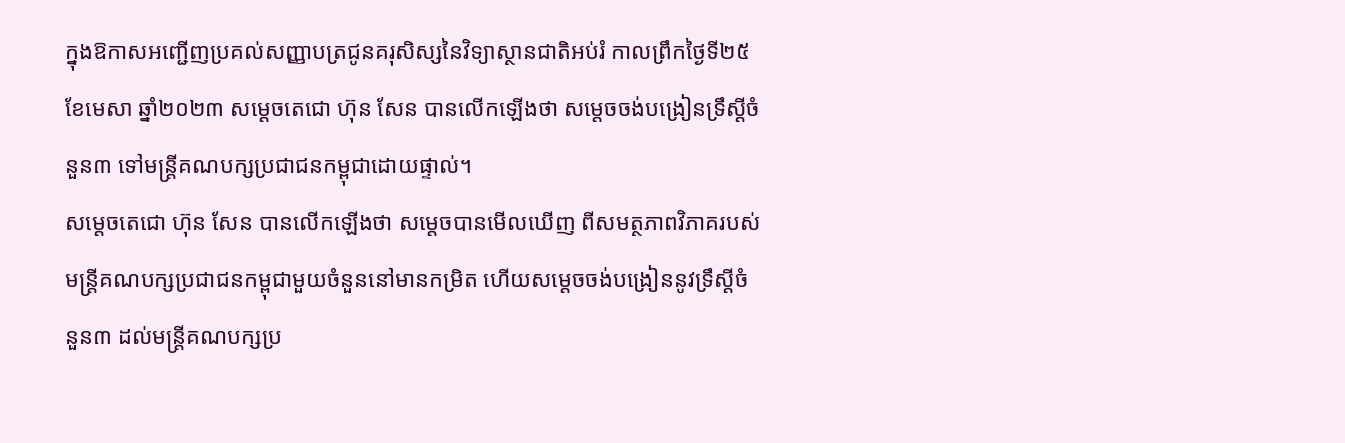ក្នុងឱកាសអញ្ជើញប្រគល់សញ្ញាបត្រជូនគរុសិស្សនៃវិទ្យាស្ថានជាតិអប់រំ កាលព្រឹកថ្ងៃទី២៥ ខែមេសា ឆ្នាំ២០២៣ សម្ដេចតេជោ ហ៊ុន សែន បានលើកឡើងថា សម្តេចចង់បង្រៀនទ្រឹស្ដីចំនួន៣ ទៅមន្ដ្រីគណបក្សប្រជាជនកម្ពុជាដោយផ្ទាល់។
សម្តេចតេជោ ហ៊ុន សែន បានលើកឡើងថា សម្តេចបានមើលឃើញ ពីសមត្ថភាពវិភាគរបស់មន្ដ្រីគណបក្សប្រជាជនកម្ពុជាមួយចំនួននៅមានកម្រិត ហើយសម្ដេចចង់បង្រៀននូវទ្រឹស្ដីចំនួន៣ ដល់មន្ដ្រីគណបក្សប្រ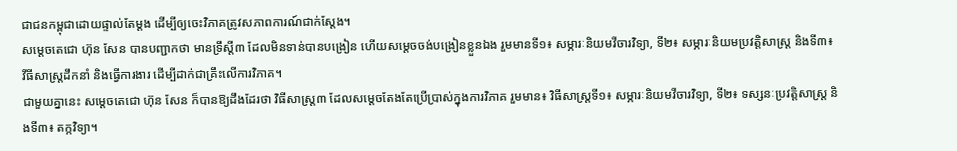ជាជនកម្ពុជាដោយផ្ទាល់តែម្ដង ដើម្បីឲ្យចេះវិភាគត្រូវសភាពការណ៍ជាក់ស្ដែង។
សម្ដេចតេជោ ហ៊ុន សែន បានបញ្ជាកថា មានទ្រឹស្ដី៣ ដែលមិនទាន់បានបង្រៀន ហើយសម្តេចចង់បង្រៀនខ្លួនឯង រួមមានទី១៖ សម្ភារៈនិយមវីចារវិទ្យា, ទី២៖ សម្ភារៈនិយមប្រវត្តិសាស្ត្រ និងទី៣៖ វីធីសាស្ត្រដឹកនាំ និងធ្វើការងារ ដើម្បីដាក់ជាគ្រឹះលើការវិភាគ។
ជាមួយគ្នានេះ សម្ដេចតេជោ ហ៊ុន សែន ក៏បានឱ្យដឹងដែរថា វិធីសាស្ដ្រ៣ ដែលសម្ដេចតែងតែប្រើប្រាស់ក្នុងការវិភាគ រួមមាន៖ វិធីសាស្ដ្រទី១៖ សម្ភារៈនិយមវីចារវិទ្យា, ទី២៖ ទស្សនៈប្រវត្តិសាស្ដ្រ និងទី៣៖ តក្កវិទ្យា។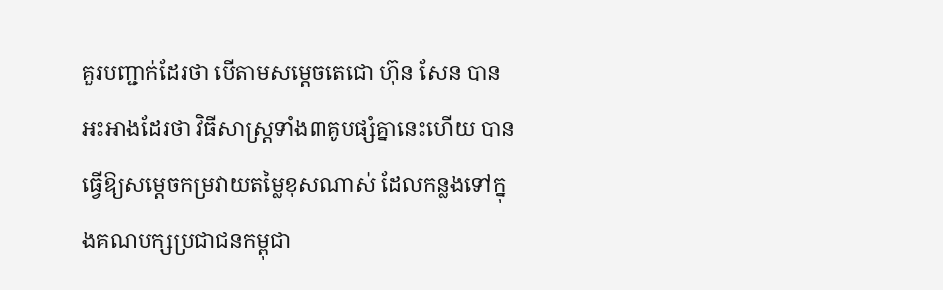គួរបញ្ជាក់ដែរថា បើតាមសម្តេចតេជោ ហ៊ុន សែន បានអះអាងដែរថា វិធីសាស្ដ្រទាំង៣គូបផ្សំគ្នានេះហើយ បានធ្វើឱ្យសម្ដេចកម្រវាយតម្លៃខុសណាស់ ដែលកន្លងទៅក្នុងគណបក្សប្រជាជនកម្ពុជា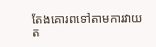តែងគោរពទៅតាមការវាយត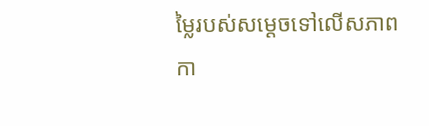ម្លៃរបស់សម្ដេចទៅលើសភាពកា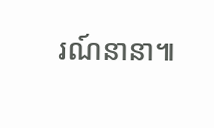រណ៍នានា៕